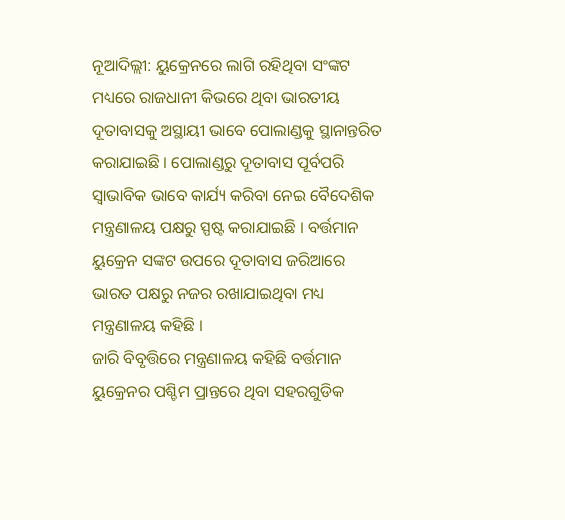ନୂଆଦିଲ୍ଲୀ: ୟୁକ୍ରେନରେ ଲାଗି ରହିଥିବା ସଂଙ୍କଟ ମଧ୍ୟରେ ରାଜଧାନୀ କିଭରେ ଥିବା ଭାରତୀୟ ଦୂତାବାସକୁ ଅସ୍ଥାୟୀ ଭାବେ ପୋଲାଣ୍ଡକୁ ସ୍ଥାନାନ୍ତରିତ କରାଯାଇଛି । ପୋଲାଣ୍ଡରୁ ଦୂତାବାସ ପୂର୍ବପରି ସ୍ବାଭାବିକ ଭାବେ କାର୍ଯ୍ୟ କରିବା ନେଇ ବୈଦେଶିକ ମନ୍ତ୍ରଣାଳୟ ପକ୍ଷରୁ ସ୍ପଷ୍ଟ କରାଯାଇଛି । ବର୍ତ୍ତମାନ ୟୁକ୍ରେନ ସଙ୍କଟ ଉପରେ ଦୂତାବାସ ଜରିଆରେ ଭାରତ ପକ୍ଷରୁ ନଜର ରଖାଯାଇଥିବା ମଧ୍ୟ ମନ୍ତ୍ରଣାଳୟ କହିଛି ।
ଜାରି ବିବୃତ୍ତିରେ ମନ୍ତ୍ରଣାଳୟ କହିଛି ବର୍ତ୍ତମାନ ୟୁକ୍ରେନର ପଶ୍ଚିମ ପ୍ରାନ୍ତରେ ଥିବା ସହରଗୁଡିକ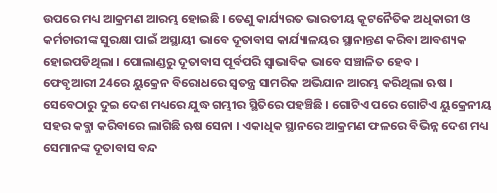ଉପରେ ମଧ୍ୟ ଆକ୍ରମଣ ଆରମ୍ଭ ହୋଇଛି । ତେଣୁ କାର୍ଯ୍ୟରତ ଭାରତୀୟ କୂଟନୈତିକ ଅଧିକାରୀ ଓ କର୍ମଚାରୀଙ୍କ ସୁରକ୍ଷା ପାଇଁ ଅସ୍ଥାୟୀ ଭାବେ ଦୂତାବାସ କାର୍ଯ୍ୟାଳୟର ସ୍ଥାନାନ୍ତଣ କରିବା ଆବଶ୍ୟକ ହୋଇପଡିଥିଲା । ପୋଲାଣ୍ଡରୁ ଦୂତାବାସ ପୂର୍ବପରି ସ୍ବାଭାବିକ ଭାବେ ସଞ୍ଚାଳିତ ହେବ ।
ଫେବୃଆରୀ 24ରେ ୟୁକ୍ରେନ ବିରୋଧରେ ସ୍ବତନ୍ତ୍ର ସାମରିକ ଅଭିଯାନ ଆରମ୍ଭ କରିଥିଲା ଋଷ । ସେବେଠାରୁ ଦୁଇ ଦେଶ ମଧ୍ୟରେ ଯୁଦ୍ଧ ଗମ୍ଭୀର ସ୍ଥିତିରେ ପହଞ୍ଚିଛି । ଗୋଟିଏ ପରେ ଗୋଟିଏ ୟୁକ୍ରେନୀୟ ସହର କବ୍ଜା କରିବାରେ ଲାଗିଛି ଋଷ ସେନା । ଏକାଧିକ ସ୍ଥାନରେ ଆକ୍ରମଣ ଫଳରେ ବିଭିନ୍ନ ଦେଶ ମଧ୍ୟ ସେମାନଙ୍କ ଦୂତାବାସ ବନ୍ଦ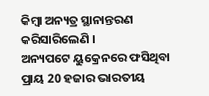କିମ୍ବା ଅନ୍ୟତ୍ର ସ୍ଥାନାନ୍ତରଣ କରିସାରିଲେଣି ।
ଅନ୍ୟପଟେ ୟୁକ୍ରେନରେ ଫସିଥିବା ପ୍ରାୟ 20 ହଜାର ଭାରତୀୟ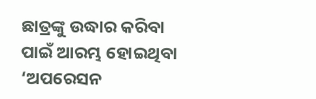ଛାତ୍ରଙ୍କୁ ଉଦ୍ଧାର କରିବା ପାଇଁ ଆରମ୍ଭ ହୋଇଥିବା ‘ଅପରେସନ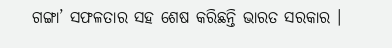ଗଙ୍ଗା’ ସଫଳତାର ସହ ଶେଷ କରିଛନ୍ତି ଭାରତ ସରକାର ।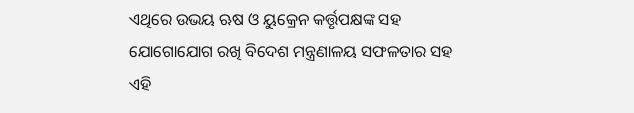ଏଥିରେ ଉଭୟ ଋଷ ଓ ୟୁକ୍ରେନ କର୍ତ୍ତୃପକ୍ଷଙ୍କ ସହ ଯୋଗୋଯୋଗ ରଖି ବିଦେଶ ମନ୍ତ୍ରଣାଳୟ ସଫଳତାର ସହ ଏହି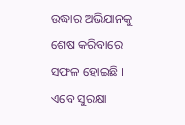ଉଦ୍ଧାର ଅଭିଯାନକୁ ଶେଷ କରିବାରେ ସଫଳ ହୋଇଛି । ଏବେ ସୁରକ୍ଷା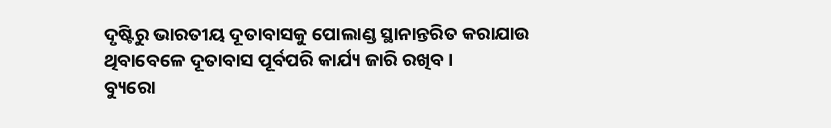ଦୃଷ୍ଟିରୁ ଭାରତୀୟ ଦୂତାବାସକୁ ପୋଲାଣ୍ଡ ସ୍ଥାନାନ୍ତରିତ କରାଯାଉ ଥିବାବେଳେ ଦୂତାବାସ ପୂର୍ବପରି କାର୍ଯ୍ୟ ଜାରି ରଖିବ ।
ବ୍ୟୁରୋ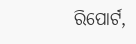ରିପୋର୍ଟ,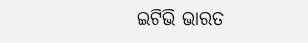ଇଟିଭି ଭାରତ